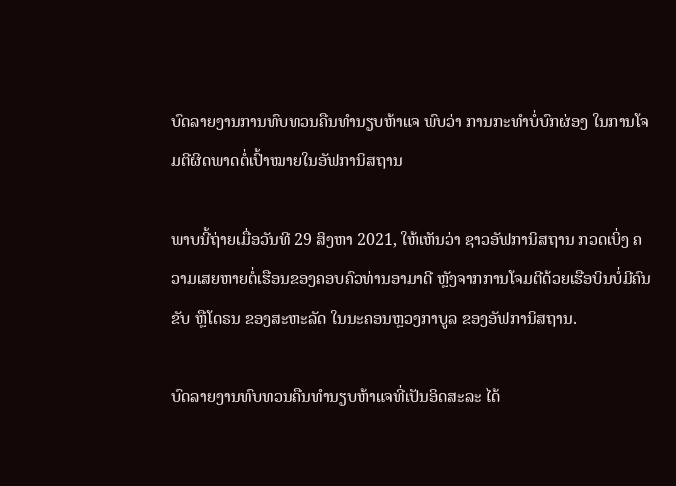ບົດລາຍງານການທົບທວນຄືນທຳນຽບຫ້າແຈ ພົບວ່າ ການກະທຳບໍ່ບົກຜ່ອງ ໃນການໂຈມຕີຜິດພາດຕໍ່ເປົ້າໝາຍໃນອັຟການິສຖານ

ພາບນີ້ຖ່າຍເມື່ອວັນທີ 29 ສິງຫາ 2021, ໃຫ້ເຫັນວ່າ ຊາວອັຟການິສຖານ ກວດເບິ່ງ ຄວາມເສຍຫາຍຕໍ່ເຮືອນຂອງຄອບຄົວທ່ານອາມາດີ ຫຼັງຈາກການໂຈມຕີດ້ວຍເຮືອບິນບໍ່ມີຄົນຂັບ ຫຼືໂດຣນ ຂອງສະຫະລັດ ໃນນະຄອນຫຼວງກາບູລ ຂອງອັຟການິສຖານ.

ບົດລາຍງານທົບທວນຄືນທຳນຽບຫ້າແຈທີ່ເປັນອິດສະລະ ໄດ້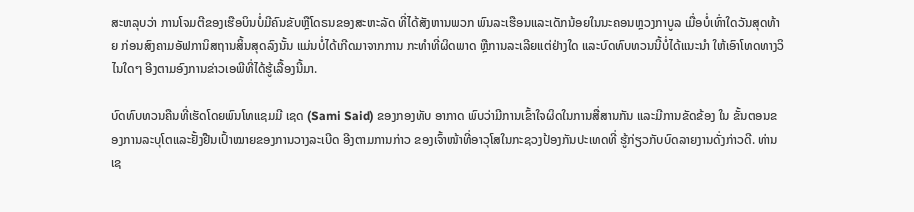ສະຫລຸບວ່າ ການໂຈມຕີຂອງເຮືອບິນບໍ່ມີຄົນຂັບຫຼືໂດຣນຂອງສະຫະລັດ ທີ່ໄດ້ສັງຫານພວກ ພົນລະເຮືອນແລະເດັກນ້ອຍໃນນະຄອນຫຼວງກາບູລ ເມື່ອບໍ່ເທົ່າໃດວັນສຸດທ້າຍ ກ່ອນສົງຄາມອັຟການິສຖານສິ້ນສຸດລົງນັ້ນ ແມ່ນບໍ່ໄດ້ເກີດມາຈາກການ ກະທຳທີ່ຜິດພາດ ຫຼືການລະເລີຍແຕ່ຢ່າງໃດ ແລະບົດທົບທວນນີ້ບໍ່ໄດ້ແນະນຳ ໃຫ້ເອົາໂທດທາງວິໄນໃດໆ ອີງຕາມອົງການຂ່າວເອພີທີ່ໄດ້ຮູ້ເລື້ອງນີ້ມາ.

ບົດທົບທວນຄືນທີ່ເຮັດໂດຍພົນໂທແຊມມີ ເຊດ (Sami Said) ຂອງກອງທັບ ອາກາດ ພົບວ່າມີການເຂົ້າໃຈຜິດໃນການສື່ສານກັນ ແລະມີການຂັດຂ້ອງ ໃນ ຂັ້ນຕອນຂອງການລະບຸໂຕແລະຢັ້ງຢືນເປົ້າໝາຍຂອງການວາງລະເບີດ ອີງຕາມການກ່າວ ຂອງເຈົ້າໜ້າທີ່ອາວຸໂສໃນກະຊວງປ້ອງກັນປະເທດທີ່ ຮູ້ກ່ຽວກັບບົດລາຍງານດັ່ງກ່າວດີ. ທ່ານເຊ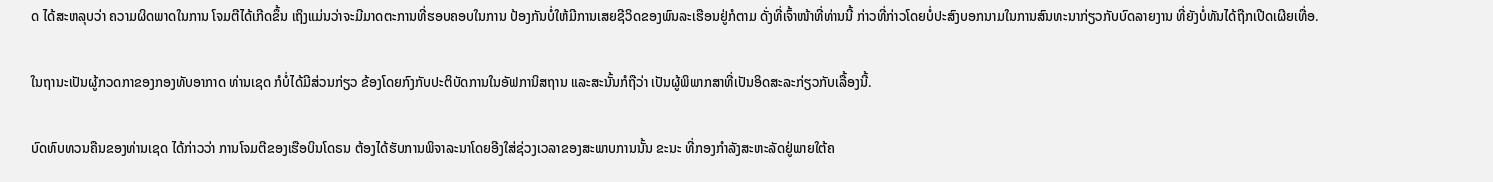ດ ໄດ້ສະຫລຸບວ່າ ຄວາມຜິດພາດໃນການ ໂຈມຕີໄດ້ເກີດຂຶ້ນ ເຖິງແມ່ນວ່າຈະມີມາດຕະການທີ່ຮອບຄອບໃນການ ປ້ອງກັນບໍ່ໃຫ້ມີການເສຍຊີວິດຂອງພົນລະເຮືອນຢູ່ກໍຕາມ ດັ່ງທີ່ເຈົ້າໜ້າທີ່ທ່ານນີ້ ກ່າວທີ່ກ່າວໂດຍບໍ່ປະສົງບອກນາມໃນການສົນທະນາກ່ຽວກັບບົດລາຍງານ ທີ່ຍັງບໍ່ທັນໄດ້ຖືກເປີດເຜີຍເທື່ອ.

ໃນຖານະເປັນຜູ້ກວດກາຂອງກອງທັບອາກາດ ທ່ານເຊດ ກໍບໍ່ໄດ້ມີສ່ວນກ່ຽວ ຂ້ອງໂດຍກົງກັບປະຕິບັດການໃນອັຟການິສຖານ ແລະສະນັ້ນກໍຖືວ່າ ເປັນຜູ້ພິພາກສາທີ່ເປັນອິດສະລະກ່ຽວກັບເລື້ອງນີ້.

ບົດທົບທວນຄືນຂອງທ່ານເຊດ ໄດ້ກ່າວວ່າ ການໂຈມຕີຂອງເຮືອບິນໂດຣນ ຕ້ອງໄດ້ຮັບການພິຈາລະນາໂດຍອີງໃສ່ຊ່ວງເວລາຂອງສະພາບການນັ້ນ ຂະນະ ທີ່ກອງກຳລັງສະຫະລັດຢູ່ພາຍໃຕ້ຄ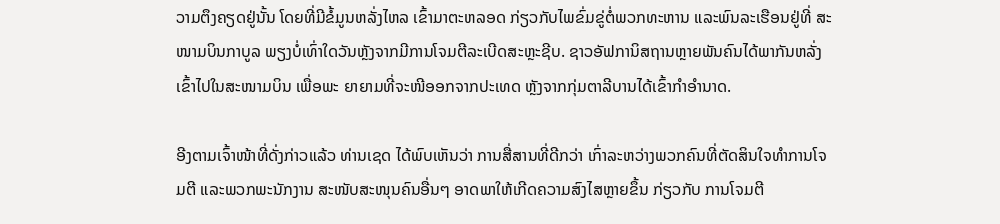ວາມຕຶງຄຽດຢູ່ນັ້ນ ໂດຍທີ່ມີຂໍ້ມູນຫລັ່ງໄຫລ ເຂົ້າມາຕະຫລອດ ກ່ຽວກັບໄພຂົ່ມຂູ່ຕໍ່ພວກທະຫານ ແລະພົນລະເຮືອນຢູ່ທີ່ ສະໜາມບິນກາບູລ ພຽງບໍ່ເທົ່າໃດວັນຫຼັງຈາກມີການໂຈມຕີລະເບີດສະຫຼະຊີບ. ຊາວອັຟການິສຖານຫຼາຍພັນຄົນໄດ້ພາກັນຫລັ່ງເຂົ້າໄປໃນສະໜາມບິນ ເພື່ອພະ ຍາຍາມທີ່ຈະໜີອອກຈາກປະເທດ ຫຼັງຈາກກຸ່ມຕາລີບານໄດ້ເຂົ້າກຳອຳນາດ.

ອີງຕາມເຈົ້າໜ້າທີ່ດັ່ງກ່າວແລ້ວ ທ່ານເຊດ ໄດ້ພົບເຫັນວ່າ ການສື່ສານທີ່ດີກວ່າ ເກົ່າລະຫວ່າງພວກຄົນທີ່ຕັດສິນໃຈທຳການໂຈມຕີ ແລະພວກພະນັກງານ ສະໜັບສະໜຸນຄົນອື່ນໆ ອາດພາໃຫ້ເກີດຄວາມສົງໄສຫຼາຍຂຶ້ນ ກ່ຽວກັບ ການໂຈມຕີ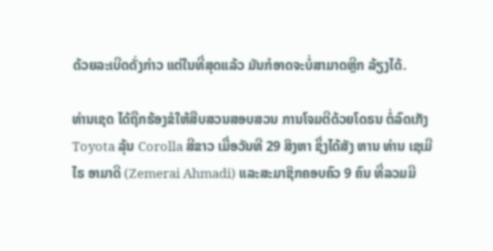ດ້ວຍລະເບີດດັ່ງກ່າວ ແຕ່ໃນທີ່ສຸດແລ້ວ ມັນກໍອາດຈະບໍ່ສາມາດຫຼີກ ລ້ຽງໄດ້.

ທ່ານເຊດ ໄດ້ຖືກຮ້ອງຂໍໃຫ້ສືບສວນສອບສວນ ການໂຈມຕີດ້ວຍໂດຣນ ຕໍ່ລົດເກັງ Toyota ລຸ້ນ Corolla ສີຂາວ ເມື່ອວັນທີ 29 ສິງຫາ ຊຶ່ງໄດ້ສັງ ຫານ ທ່ານ ເຊເມີໄຣ ອາມາດີ (Zemerai Ahmadi) ແລະສະມາຊິກຄອບຄົວ 9 ຄົນ ທີ່ລວມມີ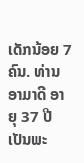ເດັກນ້ອຍ 7 ຄົນ. ທ່ານອາມາດີ ອາຍຸ 37 ປີ ເປັນພະ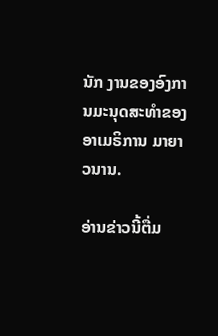ນັກ ງານຂອງອົງການມະນຸດສະທຳຂອງອາເມຣິການ ມາຍາວນານ.

ອ່ານຂ່າວນີ້ຕື່ມ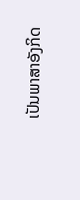ເປັນພາສາອັງກິດ